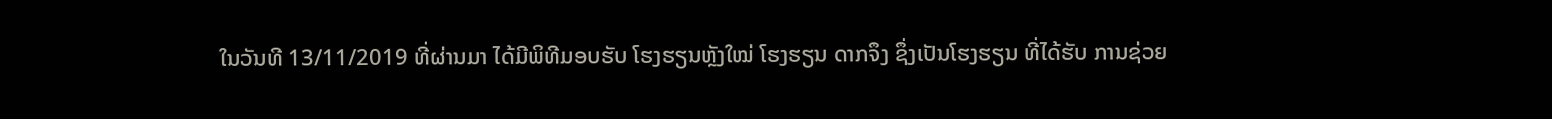ໃນວັນທີ 13/11/2019 ທີ່ຜ່ານມາ ໄດ້ມີພິທີມອບຮັບ ໂຮງຮຽນຫຼັງໃໝ່ ໂຮງຮຽນ ດາກຈຶງ ຊຶ່ງເປັນໂຮງຮຽນ ທີ່ໄດ້ຮັບ ການຊ່ວຍ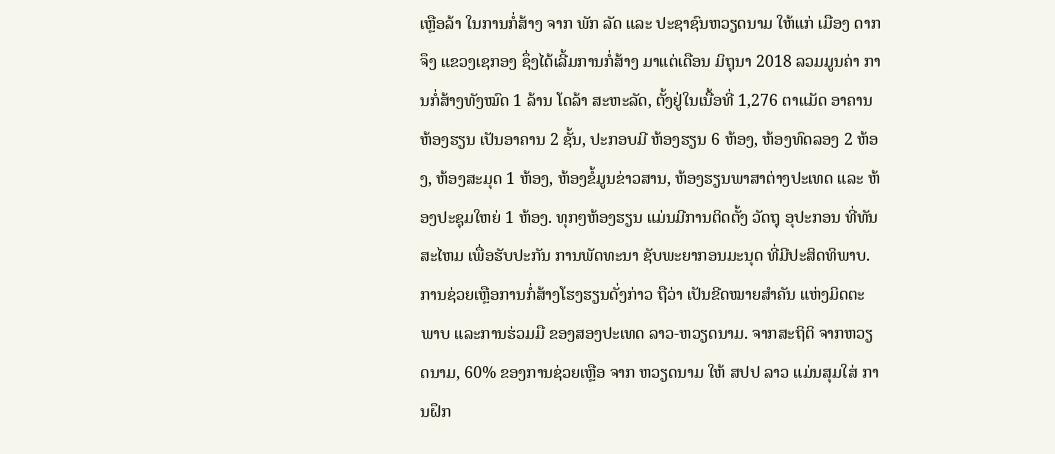ເຫຼືອລ້າ ໃນການກໍ່ສ້າງ ຈາກ ພັກ ລັດ ແລະ ປະຊາຊົນຫວຽດນາມ ໃຫ້ແກ່ ເມືອງ ດາກຈຶງ ແຂວງເຊກອງ ຊຶ່ງໄດ້ເລີ້ມການກໍ່ສ້າງ ມາແຕ່ເດືອນ ມິຖຸນາ 2018 ລວມມູນຄ່າ ການກໍ່ສ້າງທັງໝົດ 1 ລ້ານ ໂດລ້າ ສະຫະລັດ, ຕັ້ງຢູ່ໃນເນື້ອທີ່ 1,276 ຕາແມັດ ອາຄານຫ້ອງຮຽນ ເປັນອາຄານ 2 ຊັ້ນ, ປະກອບມີ ຫ້ອງຮຽນ 6 ຫ້ອງ, ຫ້ອງທົດລອງ 2 ຫ້ອງ, ຫ້ອງສະມຸດ 1 ຫ້ອງ, ຫ້ອງຂໍ້ມູນຂ່າວສານ, ຫ້ອງຮຽນພາສາຕ່າງປະເທດ ແລະ ຫ້ອງປະຊຸມໃຫຍ່ 1 ຫ້ອງ. ທຸກໆຫ້ອງຮຽນ ແມ່ນມີການຕິດຕັ້ງ ວັດຖຸ ອຸປະກອນ ທີ່ທັນສະໄຫມ ເພື່ອຮັບປະກັນ ການພັດທະນາ ຊັບພະຍາກອນມະນຸດ ທີ່ມີປະສິດທິພາບ.
ການຊ່ວຍເຫຼືອການກໍ່ສ້າງໂຮງຮຽນດັ່ງກ່າວ ຖືວ່າ ເປັນຂີດໝາຍສໍາຄັນ ແຫ່ງມິດຕະພາບ ແລະການຮ່ວມມື ຂອງສອງປະເທດ ລາວ-ຫວຽດນາມ. ຈາກສະຖິຕິ ຈາກຫວຽດນາມ, 60% ຂອງການຊ່ວຍເຫຼືອ ຈາກ ຫວຽດນາມ ໃຫ້ ສປປ ລາວ ແມ່ນສຸມໃສ່ ການຝຶກ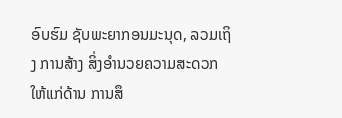ອົບຮົມ ຊັບພະຍາກອນມະນຸດ, ລວມເຖິງ ການສ້າງ ສິ່ງອໍານວຍຄວາມສະດວກ ໃຫ້ແກ່ດ້ານ ການສຶ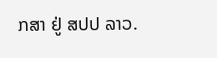ກສາ ຢູ່ ສປປ ລາວ.